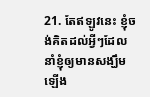21. តែឥឡូវនេះ ខ្ញុំចង់គិតដល់អ្វីៗដែលនាំខ្ញុំឲ្យមានសង្ឃឹមឡើង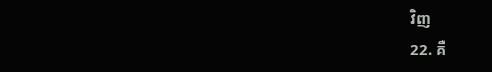វិញ
22. គឺ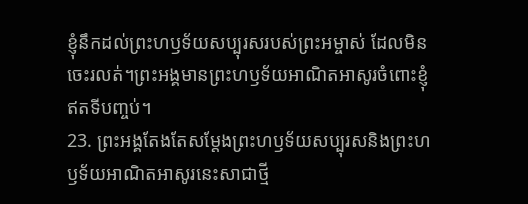ខ្ញុំនឹកដល់ព្រះហឫទ័យសប្បុរសរបស់ព្រះអម្ចាស់ ដែលមិនចេះរលត់។ព្រះអង្គមានព្រះហឫទ័យអាណិតអាសូរចំពោះខ្ញុំ ឥតទីបញ្ចប់។
23. ព្រះអង្គតែងតែសម្តែងព្រះហឫទ័យសប្បុរសនិងព្រះហឫទ័យអាណិតអាសូរនេះសាជាថ្មី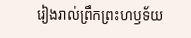រៀងរាល់ព្រឹកព្រះហឫទ័យ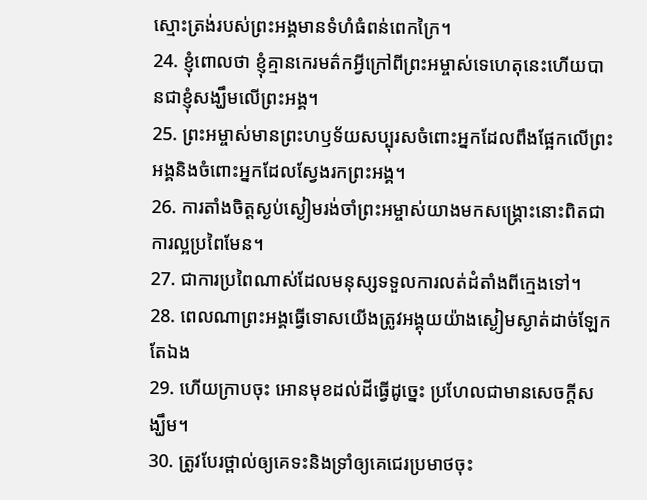ស្មោះត្រង់របស់ព្រះអង្គមានទំហំធំពន់ពេកក្រៃ។
24. ខ្ញុំពោលថា ខ្ញុំគ្មានកេរមត៌កអ្វីក្រៅពីព្រះអម្ចាស់ទេហេតុនេះហើយបានជាខ្ញុំសង្ឃឹមលើព្រះអង្គ។
25. ព្រះអម្ចាស់មានព្រះហឫទ័យសប្បុរសចំពោះអ្នកដែលពឹងផ្អែកលើព្រះអង្គនិងចំពោះអ្នកដែលស្វែងរកព្រះអង្គ។
26. ការតាំងចិត្តស្ងប់ស្ងៀមរង់ចាំព្រះអម្ចាស់យាងមកសង្គ្រោះនោះពិតជាការល្អប្រពៃមែន។
27. ជាការប្រពៃណាស់ដែលមនុស្សទទួលការលត់ដំតាំងពីក្មេងទៅ។
28. ពេលណាព្រះអង្គធ្វើទោសយើងត្រូវអង្គុយយ៉ាងស្ងៀមស្ងាត់ដាច់ឡែកតែឯង
29. ហើយក្រាបចុះ អោនមុខដល់ដីធ្វើដូច្នេះ ប្រហែលជាមានសេចក្ដីសង្ឃឹម។
30. ត្រូវបែរថ្ពាល់ឲ្យគេទះនិងទ្រាំឲ្យគេជេរប្រមាថចុះ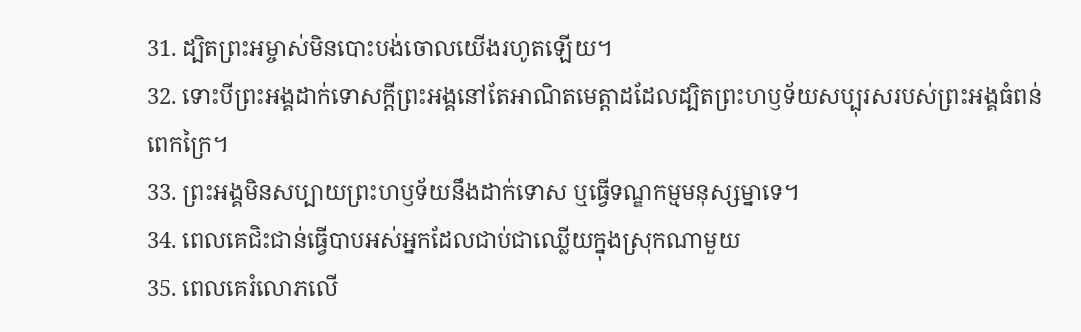31. ដ្បិតព្រះអម្ចាស់មិនបោះបង់ចោលយើងរហូតឡើយ។
32. ទោះបីព្រះអង្គដាក់ទោសក្ដីព្រះអង្គនៅតែអាណិតមេត្តាដដែលដ្បិតព្រះហឫទ័យសប្បុរសរបស់ព្រះអង្គធំពន់ពេកក្រៃ។
33. ព្រះអង្គមិនសប្បាយព្រះហឫទ័យនឹងដាក់ទោស ឬធ្វើទណ្ឌកម្មមនុស្សម្នាទេ។
34. ពេលគេជិះជាន់ធ្វើបាបអស់អ្នកដែលជាប់ជាឈ្លើយក្នុងស្រុកណាមួយ
35. ពេលគេរំលោភលើ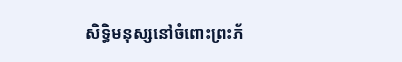សិទ្ធិមនុស្សនៅចំពោះព្រះភ័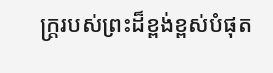ក្ត្ររបស់ព្រះដ៏ខ្ពង់ខ្ពស់បំផុត